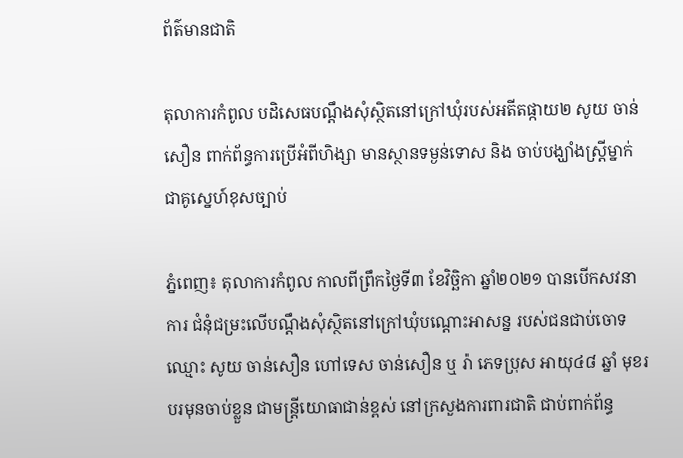ព័ត៌មានជាតិ

តុលាការកំពូល បដិសេធបណ្ដឹងសុំស្ថិតនៅក្រៅឃុំរបស់អតីតផ្កាយ២ សូយ ចាន់សឿន ពាក់ព័ន្ធការប្រើអំពីហិង្សា មានស្ថានទម្ងន់ទោស និង ចាប់បង្ឃាំងស្ត្រីម្នាក់ ជាគូស្នេហ៍ខុសច្បាប់

ភ្នំពេញ៖ តុលាការកំពូល កាលពីព្រឹកថ្ងៃទី៣ ខែវិច្ឆិកា ឆ្នាំ២០២១ បានបើកសវនាការ ជំនុំជម្រះលើបណ្ដឹងសុំស្ថិតនៅក្រៅឃុំបណ្តោះអាសន្ន របស់ជនជាប់ចោទឈ្មោះ សូយ ចាន់សឿន ហៅទេស ចាន់សឿន ឬ រ៉ា ភេទប្រុស អាយុ៤៨ ឆ្នាំ មុខរបរមុនចាប់ខ្លួន ជាមន្ត្រីយោធាជាន់ខ្ពស់ នៅក្រសួងការពារជាតិ ជាប់ពាក់ព័ន្ធ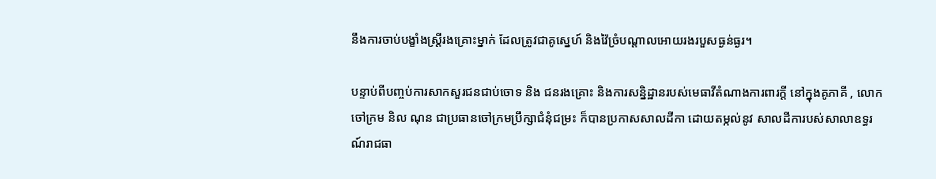នឹងការចាប់បង្ខាំងស្រ្តីរងគ្រោះម្នាក់ ដែលត្រូវជាគូស្នេហ៍ និងវ៉ៃច្រំបណ្តាលអោយរងរបួសធ្ងន់ធ្ងរ។

បន្ទាប់ពីបញ្ចប់ការសាកសួរជនជាប់ចោទ និង ជនរងគ្រោះ និងការសន្និដ្ឋានរបស់មេធាវីតំណាងការពារក្តី នៅក្នុងគូភាគី , លោកចៅក្រម និល ណុន ជាប្រធានចៅក្រមប្រឹក្សាជំនុំជម្រះ ក៏បានប្រកាសសាលដីកា ដោយតម្កល់នូវ សាលដីការបស់សាលាឧទ្ធរណ៍រាជធា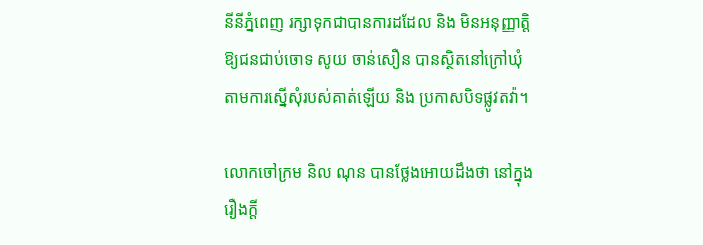នីនីភ្នំពេញ រក្សាទុកជាបានការដដែល និង មិនអនុញ្ញាត្តិឱ្យជនជាប់ចោទ សូយ ចាន់សឿន បានស្ថិតនៅក្រៅឃុំ តាមការស្នើសុំរបស់គាត់ឡើយ និង ប្រកាសបិទផ្លូវតវ៉ា។

លោកចៅក្រម និល ណុន បានថ្លែងអោយដឹងថា នៅក្នុងរឿងក្តី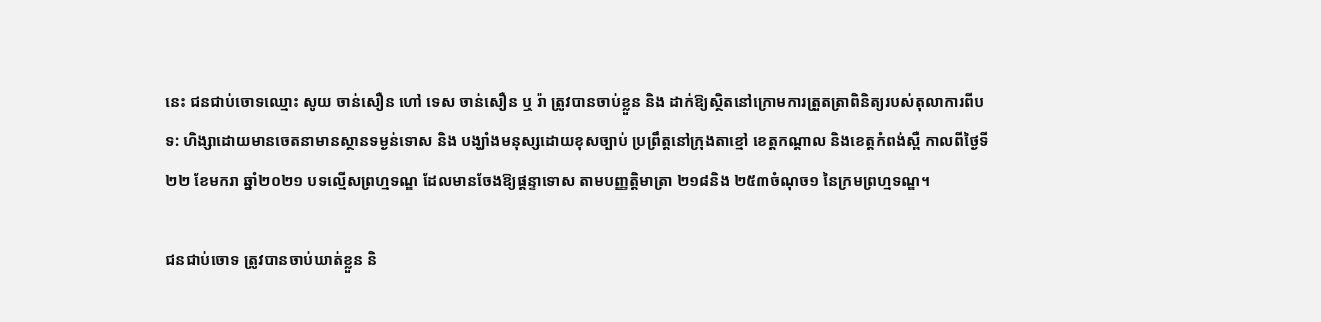នេះ ជនជាប់ចោទឈ្មោះ សូយ ចាន់សឿន ហៅ ទេស ចាន់សឿន ឬ រ៉ា ត្រូវបានចាប់ខ្លួន និង ដាក់ឱ្យស្ថិតនៅក្រោមការត្រួតត្រាពិនិត្យរបស់តុលាការពីបទ: ហិង្សាដោយមានចេតនាមានស្ថានទម្ងន់ទោស និង បង្ឃាំងមនុស្សដោយខុសច្បាប់ ប្រព្រឹត្តនៅក្រុងតាខ្មៅ ខេត្តកណ្តាល និងខេត្តកំពង់ស្ពឺ កាលពីថ្ងៃទី២២ ខែមករា ឆ្នាំ២០២១ បទល្មើសព្រហ្មទណ្ឌ ដែលមានចែងឱ្យផ្តន្ទាទោស តាមបញ្ញត្តិមាត្រា ២១៨និង ២៥៣ចំណុច១ នៃក្រមព្រហ្មទណ្ឌ។

ជនជាប់ចោទ ត្រូវបានចាប់ឃាត់ខ្លួន និ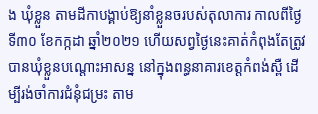ង ឃុំខ្លួន តាមដីកាបង្គាប់ឱ្យនាំខ្លួនចរបស់តុលាការ កាលពីថ្ងៃទី៣០ ខែកក្កដា ឆ្នាំ២០២១ ហើយសព្វថ្ងៃនេះគាត់កំពុងតែត្រូវបានឃុំខ្លួនបណ្តោះអាសន្ន នៅក្នុងពន្ធនាគារខេត្តកំពង់ស្ពឺ ដើម្បីរង់ចាំការជំនុំជម្រះ តាម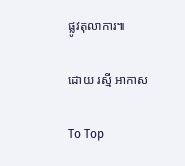ផ្លូវតុលាការ៕

ដោយ រស្មី អាកាស

To Top